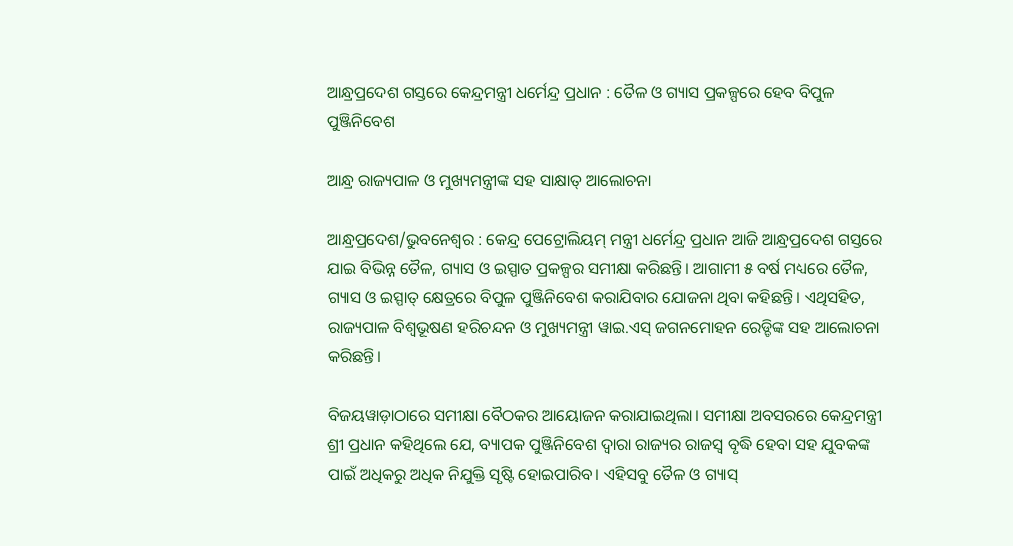ଆନ୍ଧ୍ରପ୍ରଦେଶ ଗସ୍ତରେ କେନ୍ଦ୍ରମନ୍ତ୍ରୀ ଧର୍ମେନ୍ଦ୍ର ପ୍ରଧାନ : ତୈଳ ଓ ଗ୍ୟାସ ପ୍ରକଳ୍ପରେ ହେବ ବିପୁଳ ପୁଞ୍ଜିନିବେଶ

ଆନ୍ଧ୍ର ରାଜ୍ୟପାଳ ଓ ମୁଖ୍ୟମନ୍ତ୍ରୀଙ୍କ ସହ ସାକ୍ଷାତ୍ ଆଲୋଚନା

ଆନ୍ଧ୍ରପ୍ରଦେଶ/ଭୁବନେଶ୍ୱର : କେନ୍ଦ୍ର ପେଟ୍ରୋଲିୟମ୍‌ ମନ୍ତ୍ରୀ ଧର୍ମେନ୍ଦ୍ର ପ୍ରଧାନ ଆଜି ଆନ୍ଧ୍ରପ୍ରଦେଶ ଗସ୍ତରେ ଯାଇ ବିଭିନ୍ନ ତୈଳ, ଗ୍ୟାସ ଓ ଇସ୍ପାତ ପ୍ରକଳ୍ପର ସମୀକ୍ଷା କରିଛନ୍ତି। ଆଗାମୀ ୫ ବର୍ଷ ମଧ୍ୟରେ ତୈଳ, ଗ୍ୟାସ ଓ ଇସ୍ପାତ୍ କ୍ଷେତ୍ରରେ ବିପୁଳ ପୁଞ୍ଜିନିବେଶ କରାଯିବାର ଯୋଜନା ଥିବା କହିଛନ୍ତି। ଏଥିସହିତ, ରାଜ୍ୟପାଳ ବିଶ୍ବଭୂଷଣ ହରିଚନ୍ଦନ ଓ ମୁଖ୍ୟମନ୍ତ୍ରୀ ୱାଇ.ଏସ୍ ଜଗନମୋହନ ରେଡ୍ଡିଙ୍କ ସହ ଆଲୋଚନା କରିଛନ୍ତି।

ବିଜୟୱାଡ଼ାଠାରେ ସମୀକ୍ଷା ବୈଠକର ଆୟୋଜନ କରାଯାଇଥିଲା। ସମୀକ୍ଷା ଅବସରରେ କେନ୍ଦ୍ରମନ୍ତ୍ରୀ ଶ୍ରୀ ପ୍ରଧାନ କହିଥିଲେ ଯେ, ବ୍ୟାପକ ପୁଞ୍ଜିନିବେଶ ଦ୍ବାରା ରାଜ୍ୟର ରାଜସ୍ୱ ବୃଦ୍ଧି ହେବା ସହ ଯୁବକଙ୍କ ପାଇଁ ଅଧିକରୁ ଅଧିକ ନିଯୁକ୍ତି ସୃଷ୍ଟି ହୋଇପାରିବ। ଏହିସବୁ ତୈଳ ଓ ଗ୍ୟାସ୍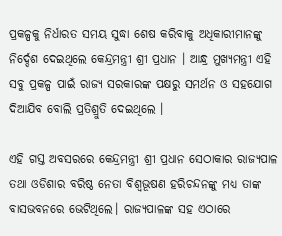ପ୍ରକଳ୍ପକୁ ନିର୍ଧାରତ ସମୟ ସୁଦ୍ଧା ଶେଷ କରିବାକୁ ଅଧିକାରୀମାନଙ୍କୁ ନିର୍ଦ୍ଦେଶ ଦେଇଥିଲେ କେନ୍ଦ୍ରମନ୍ତ୍ରୀ ଶ୍ରୀ ପ୍ରଧାନ । ଆନ୍ଧ୍ର ମୁଖ୍ୟମନ୍ତ୍ରୀ ଏହି ସବୁ ପ୍ରକଳ୍ପ ପାଇଁ ରାଜ୍ୟ ସରକାରଙ୍କ ପକ୍ଷରୁ ସମର୍ଥନ ଓ ସହଯୋଗ ଦିଆଯିବ ବୋଲି ପ୍ରତିଶ୍ରୁତି ଦେଇଥିଲେ ।

ଏହି ଗସ୍ତ ଅବସରରେ କେନ୍ଦ୍ରମନ୍ତ୍ରୀ ଶ୍ରୀ ପ୍ରଧାନ ସେଠାକାର ରାଜ୍ୟପାଳ ତଥା ଓଡିଶାର ବରିଷ୍ଠ ନେତା ବିଶ୍ୱଭୂଷଣ ହରିଚନ୍ଦନଙ୍କୁ ମଧ୍ୟ ତାଙ୍କ ବାସଭବନରେ ଭେଟିଥିଲେ। ରାଜ୍ୟପାଳଙ୍କ ସହ ଏଠାରେ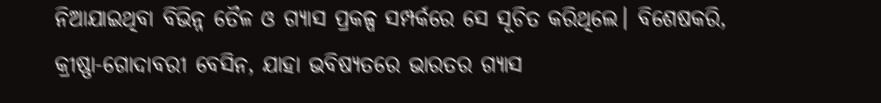ନିଆଯାଇଥିବା ବିଭିନ୍ନ ତୈଳ ଓ ଗ୍ୟାସ ପ୍ରକଳ୍ପ ସମ୍ପର୍କରେ ସେ ସୂଚିତ କରିଥିଲେ। ବିଶେଷକରି, କ୍ରୀଷ୍ଣା-ଗୋଦାବରୀ ବେସିନ, ଯାହା ଭବିଷ୍ୟତରେ ଭାରତର ଗ୍ୟାସ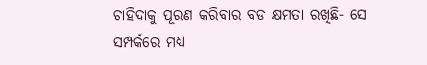ଚାହିଦାକୁ ପୂରଣ କରିବାର ବଡ କ୍ଷମତା ରଖିଛି- ସେ ସମ୍ପର୍କରେ ମଧ୍ୟ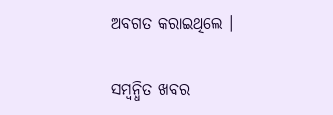ଅବଗତ କରାଇଥିଲେ ।

ସମ୍ବନ୍ଧିତ ଖବର